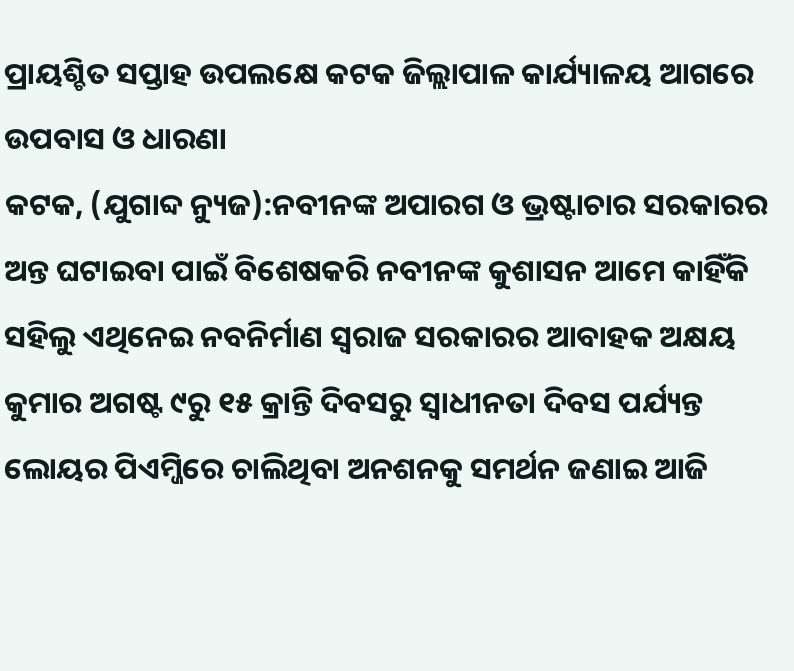ପ୍ରାୟଶ୍ଚିତ ସପ୍ତାହ ଉପଲକ୍ଷେ କଟକ ଜିଲ୍ଲାପାଳ କାର୍ଯ୍ୟାଳୟ ଆଗରେ ଉପବାସ ଓ ଧାରଣା
କଟକ, (ଯୁଗାବ୍ଦ ନ୍ୟୁଜ):ନବୀନଙ୍କ ଅପାରଗ ଓ ଭ୍ରଷ୍ଟାଚାର ସରକାରର ଅନ୍ତ ଘଟାଇବା ପାଇଁ ବିଶେଷକରି ନବୀନଙ୍କ କୁଶାସନ ଆମେ କାହିଁକି ସହିଲୁ ଏଥିନେଇ ନବନିର୍ମାଣ ସ୍ୱରାଜ ସରକାରର ଆବାହକ ଅକ୍ଷୟ କୁମାର ଅଗଷ୍ଟ ୯ରୁ ୧୫ କ୍ରାନ୍ତି ଦିବସରୁ ସ୍ୱାଧୀନତା ଦିବସ ପର୍ଯ୍ୟନ୍ତ ଲୋୟର ପିଏମ୍ଜିରେ ଚାଲିଥିବା ଅନଶନକୁ ସମର୍ଥନ ଜଣାଇ ଆଜି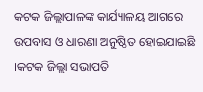କଟକ ଜିଲ୍ଲାପାଳଙ୍କ କାର୍ଯ୍ୟାଳୟ ଆଗରେ ଉପବାସ ଓ ଧାରଣା ଅନୁଷ୍ଠିତ ହୋଇଯାଇଛି ।କଟକ ଜିଲ୍ଲା ସଭାପତି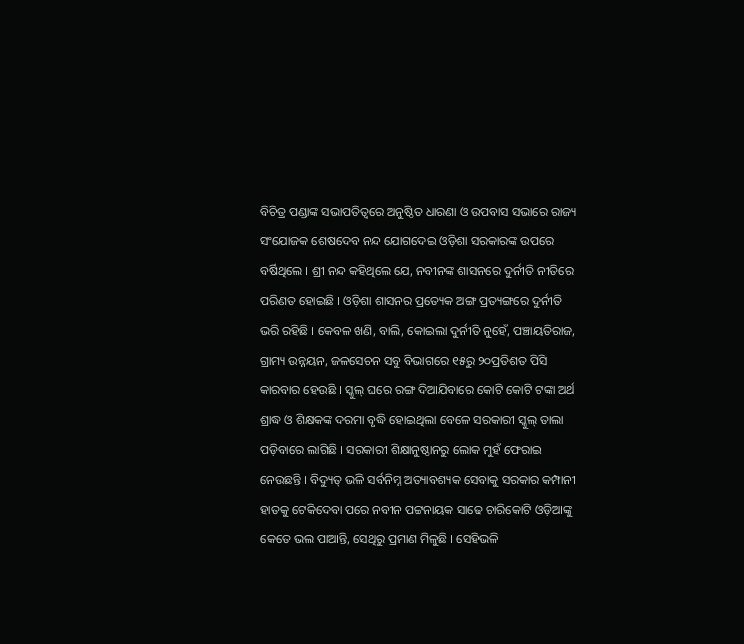ବିଚିତ୍ର ପଣ୍ଡାଙ୍କ ସଭାପତିତ୍ୱରେ ଅନୁଷ୍ଠିତ ଧାରଣା ଓ ଉପବାସ ସଭାରେ ରାଜ୍ୟ ସଂଯୋଜକ ଶେଷଦେବ ନନ୍ଦ ଯୋଗଦେଇ ଓଡ଼ିଶା ସରକାରଙ୍କ ଉପରେ ବର୍ଷିଥିଲେ । ଶ୍ରୀ ନନ୍ଦ କହିଥିଲେ ଯେ, ନବୀନଙ୍କ ଶାସନରେ ଦୁର୍ନୀତି ନୀତିରେ ପରିଣତ ହୋଇଛି । ଓଡ଼ିଶା ଶାସନର ପ୍ରତ୍ୟେକ ଅଙ୍ଗ ପ୍ରତ୍ୟଙ୍ଗରେ ଦୁର୍ନୀତି ଭରି ରହିଛି । କେବଳ ଖଣି, ବାଲି, କୋଇଲା ଦୁର୍ନୀତି ନୁହେଁ, ପଞ୍ଚାୟତିରାଜ, ଗ୍ରାମ୍ୟ ଉନ୍ନୟନ, ଜଳସେଚନ ସବୁ ବିଭାଗରେ ୧୫ରୁ ୨୦ପ୍ରତିଶତ ପିସି କାରବାର ହେଉଛି । ସ୍କୁଲ୍ ଘରେ ରଙ୍ଗ ଦିଆଯିବାରେ କୋଟି କୋଟି ଟଙ୍କା ଅର୍ଥ ଶ୍ରାଦ୍ଧ ଓ ଶିକ୍ଷକଙ୍କ ଦରମା ବୃଦ୍ଧି ହୋଇଥିଲା ବେଳେ ସରକାରୀ ସ୍କୁଲ୍ ତାଲା ପଡ଼ିବାରେ ଲାଗିଛି । ସରକାରୀ ଶିକ୍ଷାନୁଷ୍ଠାନରୁ ଲୋକ ମୁହଁ ଫେରାଇ ନେଉଛନ୍ତି । ବିଦ୍ୟୁତ୍ ଭଳି ସର୍ବନିମ୍ନ ଅତ୍ୟାବଶ୍ୟକ ସେବାକୁ ସରକାର କମ୍ପାନୀ ହାତକୁ ଟେକିଦେବା ପରେ ନବୀନ ପଟ୍ଟନାୟକ ସାଢେ ଚାରିକୋଟି ଓଡ଼ିଆଙ୍କୁ କେତେ ଭଲ ପାଆନ୍ତି, ସେଥିରୁ ପ୍ରମାଣ ମିଳୁଛି । ସେହିଭଳି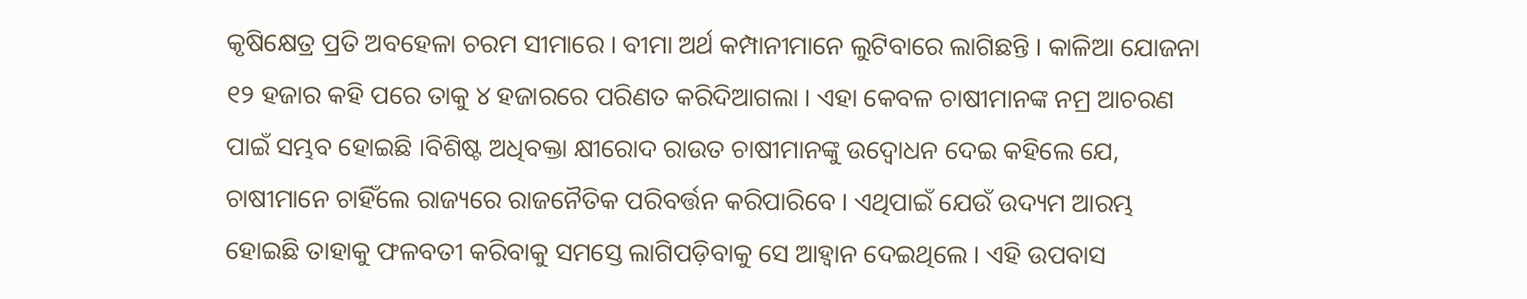କୃଷିକ୍ଷେତ୍ର ପ୍ରତି ଅବହେଳା ଚରମ ସୀମାରେ । ବୀମା ଅର୍ଥ କମ୍ପାନୀମାନେ ଲୁଟିବାରେ ଲାଗିଛନ୍ତି । କାଳିଆ ଯୋଜନା ୧୨ ହଜାର କହି ପରେ ତାକୁ ୪ ହଜାରରେ ପରିଣତ କରିଦିଆଗଲା । ଏହା କେବଳ ଚାଷୀମାନଙ୍କ ନମ୍ର ଆଚରଣ ପାଇଁ ସମ୍ଭବ ହୋଇଛି ।ବିଶିଷ୍ଟ ଅଧିବକ୍ତା କ୍ଷୀରୋଦ ରାଉତ ଚାଷୀମାନଙ୍କୁ ଉଦ୍ବୋଧନ ଦେଇ କହିଲେ ଯେ, ଚାଷୀମାନେ ଚାହିଁଲେ ରାଜ୍ୟରେ ରାଜନୈତିକ ପରିବର୍ତ୍ତନ କରିପାରିବେ । ଏଥିପାଇଁ ଯେଉଁ ଉଦ୍ୟମ ଆରମ୍ଭ ହୋଇଛି ତାହାକୁ ଫଳବତୀ କରିବାକୁ ସମସ୍ତେ ଲାଗିପଡ଼ିବାକୁ ସେ ଆହ୍ୱାନ ଦେଇଥିଲେ । ଏହି ଉପବାସ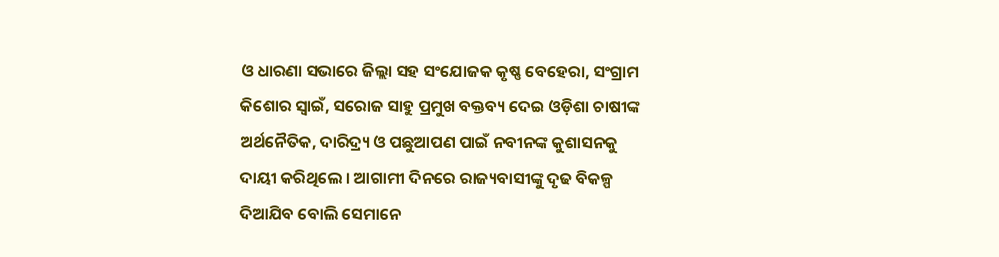ଓ ଧାରଣା ସଭାରେ ଜିଲ୍ଲା ସହ ସଂଯୋଜକ କୃଷ୍ଣ ବେହେରା, ସଂଗ୍ରାମ କିଶୋର ସ୍ୱାଇଁ, ସରୋଜ ସାହୁ ପ୍ରମୁଖ ବକ୍ତବ୍ୟ ଦେଇ ଓଡ଼ିଶା ଚାଷୀଙ୍କ ଅର୍ଥନୈତିକ, ଦାରିଦ୍ର୍ୟ ଓ ପଛୁଆପଣ ପାଇଁ ନବୀନଙ୍କ କୁଶାସନକୁ ଦାୟୀ କରିଥିଲେ । ଆଗାମୀ ଦିନରେ ରାଜ୍ୟବାସୀଙ୍କୁ ଦୃଢ ବିକଳ୍ପ ଦିଆଯିବ ବୋଲି ସେମାନେ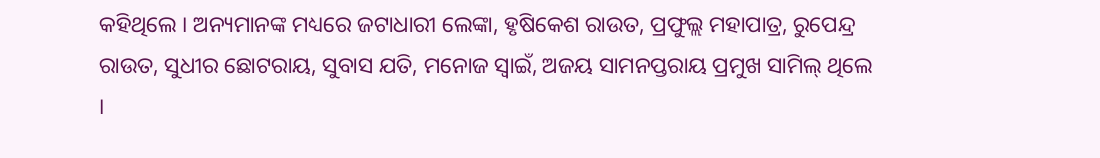କହିଥିଲେ । ଅନ୍ୟମାନଙ୍କ ମଧ୍ୟରେ ଜଟାଧାରୀ ଲେଙ୍କା, ହୃଷିକେଶ ରାଉତ, ପ୍ରଫୁଲ୍ଲ ମହାପାତ୍ର, ରୁପେନ୍ଦ୍ର ରାଉତ, ସୁଧୀର ଛୋଟରାୟ, ସୁବାସ ଯତି, ମନୋଜ ସ୍ୱାଇଁ, ଅଜୟ ସାମନପ୍ତରାୟ ପ୍ରମୁଖ ସାମିଲ୍ ଥିଲେ ।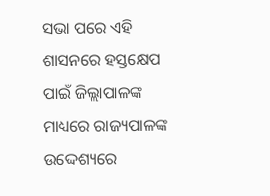ସଭା ପରେ ଏହି ଶାସନରେ ହସ୍ତକ୍ଷେପ ପାଇଁ ଜିଲ୍ଲାପାଳଙ୍କ ମାଧ୍ୟରେ ରାଜ୍ୟପାଳଙ୍କ ଉଦ୍ଦେଶ୍ୟରେ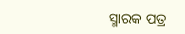ସ୍ମାରକ ପତ୍ର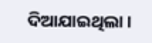ଦିଆଯାଇଥିଲା ।